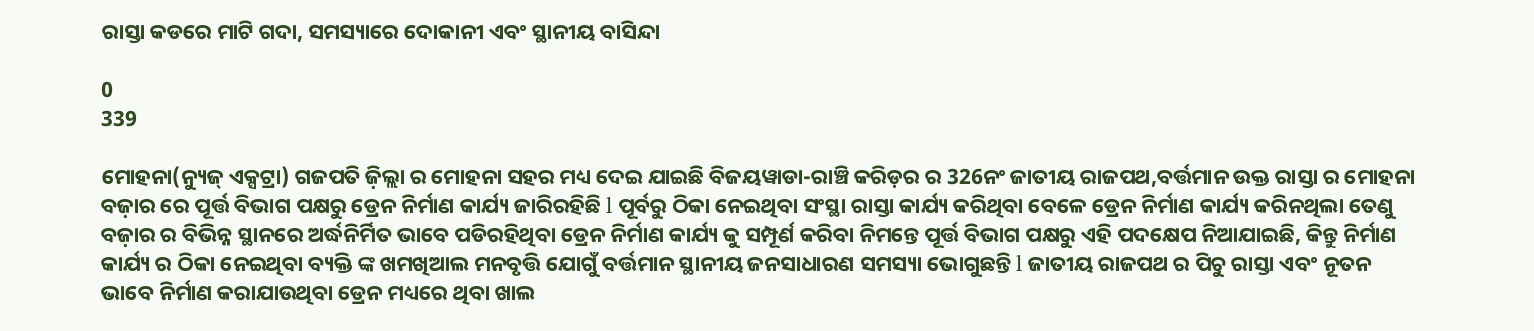ରାସ୍ତା କଡରେ ମାଟି ଗଦା, ସମସ୍ୟାରେ ଦୋକାନୀ ଏବଂ ସ୍ଥାନୀୟ ବାସିନ୍ଦା

0
339

ମୋହନା(ନ୍ୟୁଜ୍ ଏକ୍ସଟ୍ରା) ଗଜପତି ଜ଼ିଲ୍ଲା ର ମୋହନା ସହର ମଧ୍ୟ ଦେଇ ଯାଇଛି ବିଜୟୱାଡା-ରାଞ୍ଚି କରିଡ଼ର ର 326ନଂ ଜାତୀୟ ରାଜପଥ,ବର୍ତ୍ତମାନ ଉକ୍ତ ରାସ୍ତା ର ମୋହନା ବଜ଼ାର ରେ ପୂର୍ତ୍ତ ବିଭାଗ ପକ୍ଷରୁ ଡ୍ରେନ ନିର୍ମାଣ କାର୍ଯ୍ୟ ଜାରିରହିଛି l ପୂର୍ବରୁ ଠିକା ନେଇଥିବା ସଂସ୍ଥା ରାସ୍ତା କାର୍ଯ୍ୟ କରିଥିବା ବେଳେ ଡ୍ରେନ ନିର୍ମାଣ କାର୍ଯ୍ୟ କରିନଥିଲା ତେଣୁ ବଜ଼ାର ର ବିଭିନ୍ନ ସ୍ଥାନରେ ଅର୍ଦ୍ଧନିର୍ମିତ ଭାବେ ପଡିରହିଥିବା ଡ୍ରେନ ନିର୍ମାଣ କାର୍ଯ୍ୟ କୁ ସମ୍ପୂର୍ଣ କରିବା ନିମନ୍ତେ ପୂର୍ତ୍ତ ବିଭାଗ ପକ୍ଷରୁ ଏହି ପଦକ୍ଷେପ ନିଆଯାଇଛି, କିନ୍ତୁ ନିର୍ମାଣ କାର୍ଯ୍ୟ ର ଠିକା ନେଇଥିବା ବ୍ୟକ୍ତି ଙ୍କ ଖମଖିଆଲ ମନବୃତ୍ତି ଯୋଗୁଁ ବର୍ତ୍ତମାନ ସ୍ଥାନୀୟ ଜନସାଧାରଣ ସମସ୍ୟା ଭୋଗୁଛନ୍ତି l ଜାତୀୟ ରାଜପଥ ର ପିଚୁ ରାସ୍ତା ଏବଂ ନୂତନ ଭାବେ ନିର୍ମାଣ କରାଯାଉଥିବା ଡ୍ରେନ ମଧ୍ୟରେ ଥିବା ଖାଲ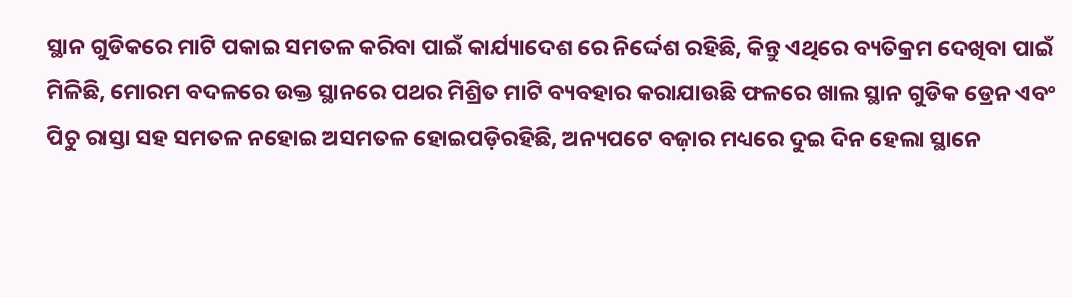ସ୍ଥାନ ଗୁଡିକରେ ମାଟି ପକାଇ ସମତଳ କରିବା ପାଇଁ କାର୍ଯ୍ୟାଦେଶ ରେ ନିର୍ଦ୍ଦେଶ ରହିଛି, କିନ୍ତୁ ଏଥିରେ ବ୍ୟତିକ୍ରମ ଦେଖିବା ପାଇଁ ମିଳିଛି, ମୋରମ ବଦଳରେ ଉକ୍ତ ସ୍ଥାନରେ ପଥର ମିଶ୍ରିତ ମାଟି ବ୍ୟବହାର କରାଯାଉଛି ଫଳରେ ଖାଲ ସ୍ଥାନ ଗୁଡିକ ଡ୍ରେନ ଏବଂ ପିଚୁ ରାସ୍ତା ସହ ସମତଳ ନହୋଇ ଅସମତଳ ହୋଇପଡ଼ିରହିଛି, ଅନ୍ୟପଟେ ବଜ଼ାର ମଧ୍ୟରେ ଦୁଇ ଦିନ ହେଲା ସ୍ଥାନେ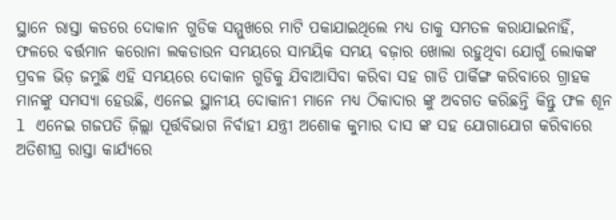ସ୍ଥାନେ ରାସ୍ତା କଡରେ ଦୋକାନ ଗୁଡିକ ସମ୍ମୁଖରେ ମାଟି ପକାଯାଇଥିଲେ ମଧ୍ୟ ତାକୁ ସମତଳ କରାଯାଇନାହିଁ, ଫଳରେ ବର୍ତ୍ତମାନ କରୋନା ଲକଡାଉନ ସମୟରେ ସାମୟିକ ସମୟ ବଜ଼ାର ଖୋଲା ରହୁଥିବା ଯୋଗୁଁ ଲୋକଙ୍କ ପ୍ରବଳ ଭିଡ଼ ଜମୁଛି ଏହି ସମୟରେ ଦୋକାନ ଗୁଡିକୁ ଯିବାଆସିବା କରିବା ସହ ଗାଡି ପାର୍କିଙ୍ଗ କରିବାରେ ଗ୍ରାହକ ମାନଙ୍କୁ ସମସ୍ୟା ହେଉଛି, ଏନେଇ ସ୍ଥାନୀୟ ଦୋକାନୀ ମାନେ ମଧ୍ୟ ଠିକାଦାର ଙ୍କୁ ଅବଗତ କରିଛନ୍ତି କିନ୍ତୁ ଫଳ ଶୂନ l ଏନେଇ ଗଜପତି ଜ଼ିଲ୍ଲା ପୂର୍ତ୍ତବିଭାଗ ନିର୍ବାହୀ ଯନ୍ତ୍ରୀ ଅଶୋକ କୁମାର ଦାସ ଙ୍କ ସହ ଯୋଗାଯୋଗ କରିବାରେ ଅତିଶୀଘ୍ର ରାସ୍ତା କାର୍ଯ୍ୟରେ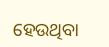ହେଉଥିବା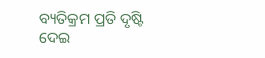ବ୍ୟତିକ୍ରମ ପ୍ରତି ଦୃଷ୍ଟି ଦେଇ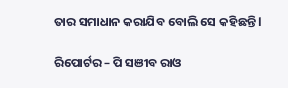ତାର ସମାଧାନ କରାଯିବ ବୋଲି ସେ କହିଛନ୍ତି l

ରିପୋର୍ଟର – ପି ସଞୀବ ରାଓ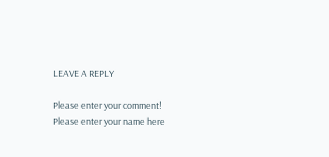LEAVE A REPLY

Please enter your comment!
Please enter your name here